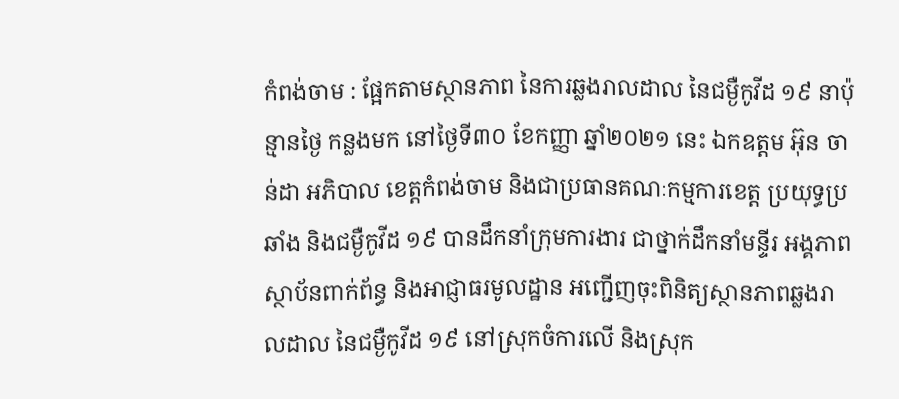កំពង់ចាម : ផ្អែកតាមស្ថានភាព នៃការឆ្លងរាលដាល នៃជម្ងឺកូវីដ ១៩ នាប៉ុន្មានថ្ងៃ កន្លងមក នៅថ្ងៃទី៣០ ខែកញ្ញា ឆ្នាំ២០២១ នេះ ឯកឧត្ដម អ៊ុន ចាន់ដា អភិបាល ខេត្តកំពង់ចាម និងជាប្រធានគណៈកម្មការខេត្ត ប្រយុទ្ធប្រឆាំង និងជម្ងឺកូវីដ ១៩ បានដឹកនាំក្រុមការងារ ជាថ្នាក់ដឹកនាំមន្ទីរ អង្គភាព ស្ថាប័នពាក់ព័ន្ធ និងអាជ្ញាធរមូលដ្ឋាន អញ្ជើញចុះពិនិត្យស្ថានភាពឆ្លងរាលដាល នៃជម្ងឺកូវីដ ១៩ នៅស្រុកចំការលើ និងស្រុក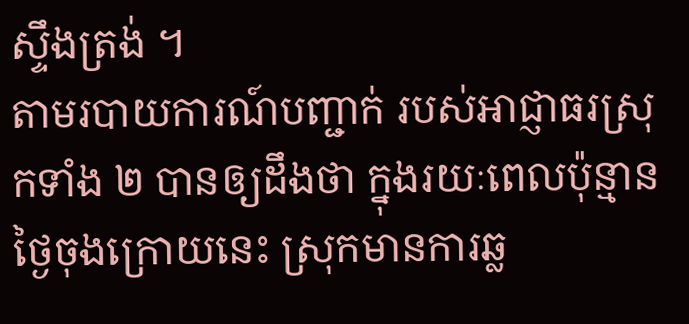ស្ទឹងត្រង់ ។
តាមរបាយការណ៍បញ្ជាក់ របស់អាជ្ញាធរស្រុកទាំង ២ បានឲ្យដឹងថា ក្នុងរយៈពេលប៉ុន្មានថ្ងៃចុងក្រោយនេះ ស្រុកមានការឆ្ល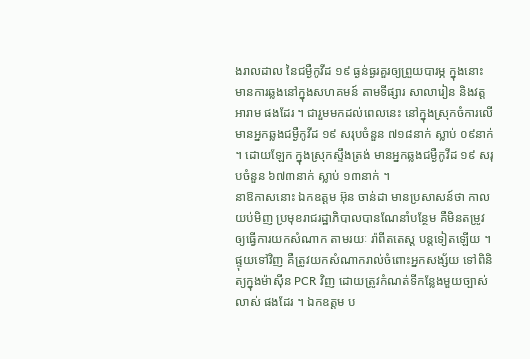ងរាលដាល នៃជម្ងឺកូវីដ ១៩ ធ្ងន់ធ្ងរគួរឲ្យព្រួយបារម្ភ ក្នុងនោះមានការឆ្លងនៅក្នុងសហគមន៍ តាមទីផ្សារ សាលារៀន និងវត្តអារាម ផងដែរ ។ ជារួមមកដល់ពេលនេះ នៅក្នុងស្រុកចំការលើ មានអ្នកឆ្លងជម្ងឺកូវីដ ១៩ សរុបចំនួន ៧១៨នាក់ ស្លាប់ ០៩នាក់ ។ ដោយឡែក ក្នុងស្រុកស្ទឹងត្រង់ មានអ្នកឆ្លងជម្ងឺកូវីដ ១៩ សរុបចំនួន ៦៧៣នាក់ ស្លាប់ ១៣នាក់ ។
នាឱកាសនោះ ឯកឧត្ដម អ៊ុន ចាន់ដា មានប្រសាសន៍ថា កាលយប់មិញ ប្រមុខរាជរដ្ឋាភិបាលបានណែនាំបន្ថែម គឺមិនតម្រូវឲ្យធ្វើការយកសំណាក តាមរយៈ រ៉ាពីតតេស្ត បន្តទៀតឡើយ ។ ផ្ទុយទៅវិញ គឺត្រូវយកសំណាករាល់ចំពោះអ្នកសង្ស័យ ទៅពិនិត្យក្នុងម៉ាស៊ីន PCR វិញ ដោយត្រូវកំណត់ទីកន្លែងមួយច្បាស់លាស់ ផងដែរ ។ ឯកឧត្ដម ប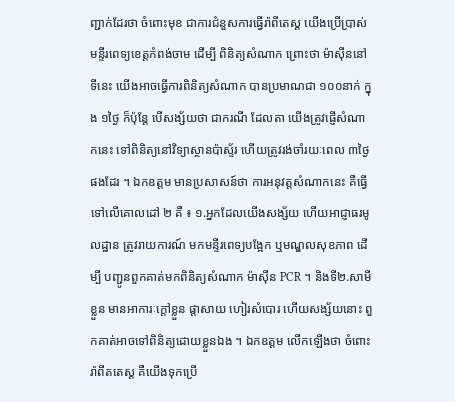ញ្ជាក់ដែរថា ចំពោះមុខ ជាការជំនួសការធ្វើរ៉ាពីតេស្ត យើងប្រើប្រាស់មន្ទីរពេទ្យខេត្តកំពង់ចាម ដើម្បី ពិនិត្យសំណាក ព្រោះថា ម៉ាស៊ីននៅទីនេះ យើងអាចធ្វើការពិនិត្យសំណាក បានប្រមាណជា ១០០នាក់ ក្នុង ១ថ្ងៃ ក៏ប៉ុន្តែ បើសង្ស័យថា ជាករណី ដែលតា យើងត្រូវផ្ញើសំណាកនេះ ទៅពិនិត្យនៅវិទ្យាស្ថានប៉ាស្ទ័រ ហើយត្រូវរង់ចាំរយៈពេល ៣ថ្ងៃ ផងដែរ ។ ឯកឧត្ដម មានប្រសាសន៍ថា ការអនុវត្តសំណាកនេះ គឺធ្វើទៅលើគោលដៅ ២ គឺ ៖ ១.អ្នកដែលយើងសង្ស័យ ហើយអាជ្ញាធរមូលដ្ឋាន ត្រូវរាយការណ៍ មកមន្ទីរពេទ្យបង្អែក ឬមណ្ឌលសុខភាព ដើម្បី បញ្ជូនពួកគាត់មកពិនិត្យសំណាក ម៉ាស៊ីន PCR ។ និងទី២.សាមីខ្លួន មានអាការៈក្ដៅខ្លួន ផ្ដាសាយ ហៀរសំបោរ ហើយសង្ស័យនោះ ពួកគាត់អាចទៅពិនិត្យដោយខ្លួនឯង ។ ឯកឧត្ដម លើកឡើងថា ចំពោះ រ៉ាពីតតេស្ត គឺយើងទុកប្រើ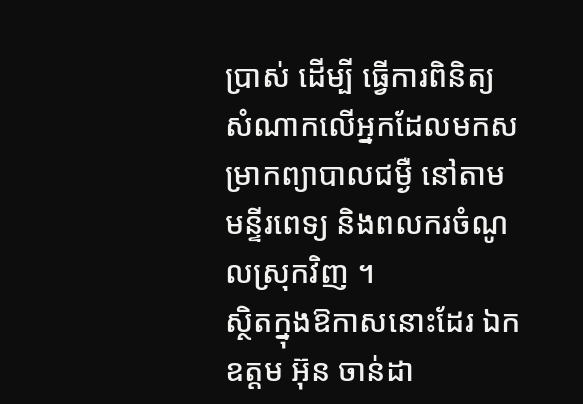ប្រាស់ ដើម្បី ធ្វើការពិនិត្យសំណាកលើអ្នកដែលមកសម្រាកព្យាបាលជម្ងឺ នៅតាមមន្ទីរពេទ្យ និងពលករចំណូលស្រុកវិញ ។
ស្ថិតក្នុងឱកាសនោះដែរ ឯកឧត្ដម អ៊ុន ចាន់ដា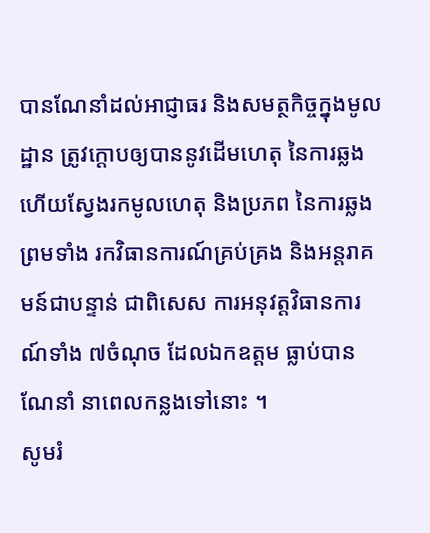បានណែនាំដល់អាជ្ញាធរ និងសមត្ថកិច្ចក្នុងមូលដ្ឋាន ត្រូវក្ដោបឲ្យបាននូវដើមហេតុ នៃការឆ្លង ហើយស្វែងរកមូលហេតុ និងប្រភព នៃការឆ្លង ព្រមទាំង រកវិធានការណ៍គ្រប់គ្រង និងអន្តរាគមន៍ជាបន្ទាន់ ជាពិសេស ការអនុវត្តវិធានការណ៍ទាំង ៧ចំណុច ដែលឯកឧត្ដម ធ្លាប់បានណែនាំ នាពេលកន្លងទៅនោះ ។
សូមរំ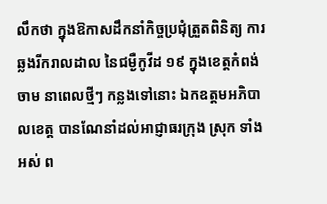លឹកថា ក្នុងឱកាសដឹកនាំកិច្ចប្រជុំត្រួតពិនិត្យ ការឆ្លងរីករាលដាល នៃជម្ងឺកូវីដ ១៩ ក្នុងខេត្តកំពង់ចាម នាពេលថ្មីៗ កន្លងទៅនោះ ឯកឧត្ដមអភិបាលខេត្ត បានណែនាំដល់អាជ្ញាធរក្រុង ស្រុក ទាំងអស់ ព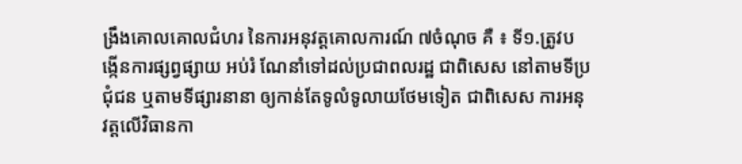ង្រឹងគោលគោលជំហរ នៃការអនុវត្តគោលការណ៍ ៧ចំណុច គឺ ៖ ទី១.ត្រូវបង្កើនការផ្សព្វផ្សាយ អប់រំ ណែនាំទៅដល់ប្រជាពលរដ្ឋ ជាពិសេស នៅតាមទីប្រជុំជន ឬតាមទីផ្សារនានា ឲ្យកាន់តែទូលំទូលាយថែមទៀត ជាពិសេស ការអនុវត្តលើវិធានកា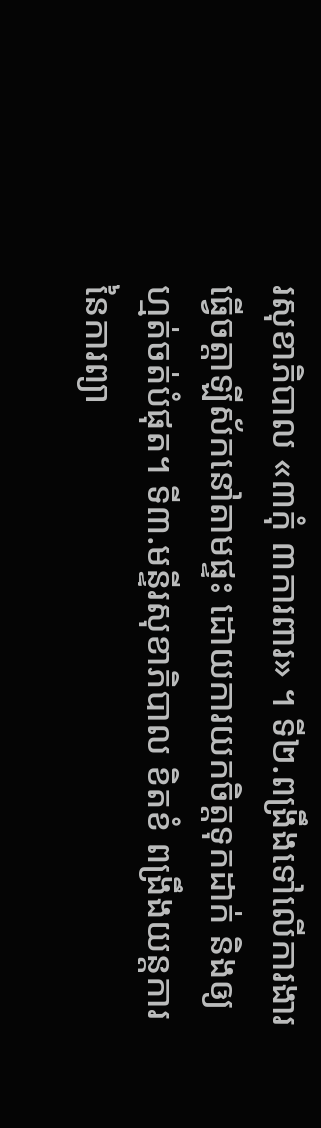រសុខាភិបាល «៣កុំ ៣ការពារ» ។ ទី២.ពង្រឹងទៅលើការងារធ្វើចត្តាឡីស័កនៅតាមផ្ទះ ដោយការយកចិត្តទុកដាក់ និងឲ្យហ្មត់ចត់បំផុត។ ទី៣.មន្ទីរសុខាភិបាល ខិតខំ ពង្រឹងយន្តការ នៃការព្យា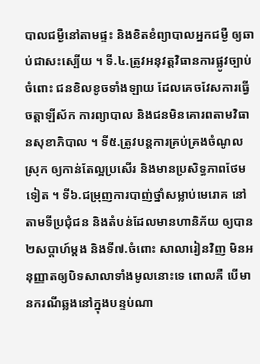បាលជម្ងឺនៅតាមផ្ទះ និងខិតខំព្យាបាលអ្នកជម្ងឺ ឲ្យឆាប់ជាសះស្បើយ ។ ទី.៤.ត្រូវអនុវត្តវិធានការផ្លូវច្បាប់ ចំពោះ ជនខិលខូចទាំងឡាយ ដែលគេចវែសការធ្វើចត្តាឡីស័ក ការព្យាបាល និងជនមិនគោរពតាមវិធានសុខាភិបាល ។ ទី៥.ត្រូវបន្តការគ្រប់គ្រងចំណូលស្រុក ឲ្យកាន់តែល្អប្រសើរ និងមានប្រសិទ្ធភាពថែមទៀត ។ ទី៦.ជម្រុញការបាញ់ថ្នាំសម្លាប់មេរោគ នៅតាមទីប្រជុំជន និងតំបន់ដែលមានហានិភ័យ ឲ្យបាន ២សប្ដាហ៍ម្ដង និងទី៧.ចំពោះ សាលារៀនវិញ មិនអនុញ្ញាតឲ្យបិទសាលាទាំងមូលនោះទេ ពោលគឺ បើមានករណីឆ្លងនៅក្នុងបន្ទប់ណា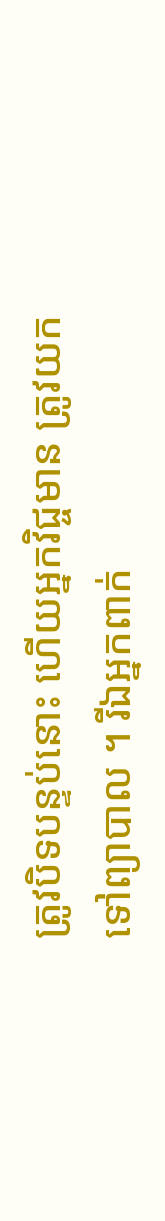ត្រូវបិទបន្ទប់នោះ ហើយអ្នកវិជ្ចមាន ត្រូវយកទៅព្យាបាល ។ រីឯអ្នកពាក់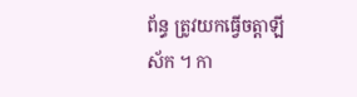ព័ន្ធ ត្រូវយកធ្វើចត្តាឡីស័ក ។ កា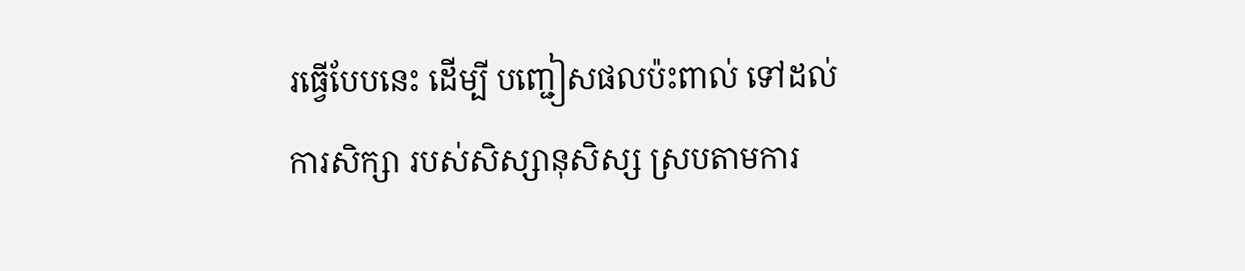រធ្វើបែបនេះ ដើម្បី បញ្ជៀសផលប៉ះពាល់ ទៅដល់ការសិក្សា របស់សិស្សានុសិស្ស ស្របតាមការ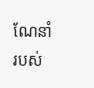ណែនាំ របស់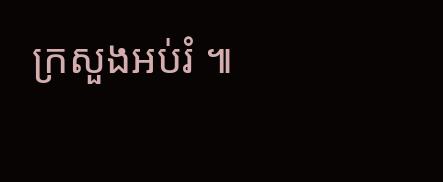ក្រសួងអប់រំ ៕